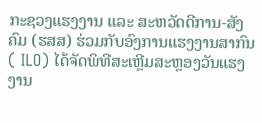ກະຊວງແຮງງານ ແລະ ສະຫວັດດີການ-ສັງຄົມ (ຮສສ) ຮ່ວມກັບອົງການແຮງງານສາກົນ ( ILO) ໄດ້ຈັດພິທີສະເຫຼີມສະຫຼອງວັນແຮງງານ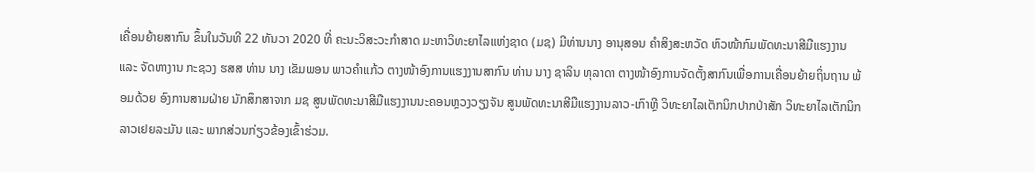ເຄື່ອນຍ້າຍສາກົນ ຂຶ້ນໃນວັນທີ 22 ທັນວາ 2020 ທີ່ ຄະນະວິສະວະກຳສາດ ມະຫາວິທະຍາໄລແຫ່ງຊາດ (ມຊ) ມີທ່ານນາງ ອານຸສອນ ຄຳສິງສະຫວັດ ຫົວໜ້າກົມພັດທະນາສີມືແຮງງານ ແລະ ຈັດຫາງານ ກະຊວງ ຮສສ ທ່ານ ນາງ ເຂັມພອນ ພາວຄຳແກ້ວ ຕາງໜ້າອົງການແຮງງານສາກົນ ທ່ານ ນາງ ຊາລິນ ທຸລາດາ ຕາງໜ້າອົງການຈັດຕັ້ງສາກົນເພື່ອການເຄື່ອນຍ້າຍຖິ່ນຖານ ພ້ອມດ້ວຍ ອົງການສາມຝ່າຍ ນັກສຶກສາຈາກ ມຊ ສູນພັດທະນາສີມືແຮງງານນະຄອນຫຼວງວຽງຈັນ ສູນພັດທະນາສີມືແຮງງານລາວ-ເກົາຫຼີ ວິທະຍາໄລເຕັກນິກປາກປ່າສັກ ວິທະຍາໄລເຕັກນິກລາວເຢຍລະມັນ ແລະ ພາກສ່ວນກ່ຽວຂ້ອງເຂົ້າຮ່ວມ.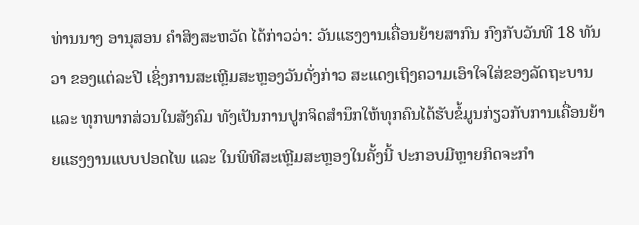ທ່ານນາງ ອານຸສອນ ຄຳສິງສະຫວັດ ໄດ້ກ່າວວ່າ: ວັນແຮງງານເຄື່ອນຍ້າຍສາກົນ ກົງກັບວັນທີ 18 ທັນວາ ຂອງແຕ່ລະປີ ເຊິ່ງການສະເຫຼີມສະຫຼອງວັນດັ່ງກ່າວ ສະແດງເຖິງຄວາມເອົາໃຈໃສ່ຂອງລັດຖະບານ ແລະ ທຸກພາກສ່ວນໃນສັງຄົມ ທັງເປັນການປູກຈິດສຳນຶກໃຫ້ທຸກຄົນໄດ້ຮັບຂໍ້ມູນກ່ຽວກັບການເຄື່ອນຍ້າຍແຮງງານແບບປອດໄພ ແລະ ໃນພິທີສະເຫຼີມສະຫຼອງໃນຄັ້ງນີ້ ປະກອບມີຫຼາຍກິດຈະກຳ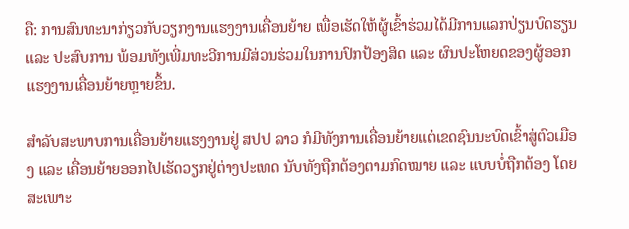ຄື: ການສົນທະນາກ່ຽວກັບວຽກງານແຮງງານເຄື່ອນຍ້າຍ ເພື່ອເຮັດໃຫ້ຜູ້ເຂົ້າຮ່ວມໄດ້ມີການແລກປ່ຽນບົດຮຽນ ແລະ ປະສົບການ ພ້ອມທັງເພີ່ມທະວີການມີສ່ວນຮ່ວມໃນການປົກປ້ອງສິດ ແລະ ຜົນປະໂຫຍດຂອງຜູ້ອອກແຮງງານເຄື່ອນຍ້າຍຫຼາຍຂຶ້ນ.

ສຳລັບສະພາບການເຄື່ອນຍ້າຍແຮງງານຢູ່ ສປປ ລາວ ກໍມີທັງການເຄື່ອນຍ້າຍແຕ່ເຂດຊົນນະບົດເຂົ້າສູ່ຕົວເມືອງ ແລະ ເຄື່ອນຍ້າຍອອກໄປເຮັດວຽກຢູ່ຕ່າງປະເທດ ນັບທັງຖືກຕ້ອງຕາມກົດໝາຍ ແລະ ແບບບໍ່ຖືກຕ້ອງ ໂດຍສະເພາະ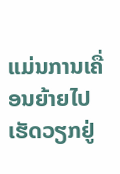ແມ່ນການເຄື່ອນຍ້າຍໄປເຮັດວຽກຢູ່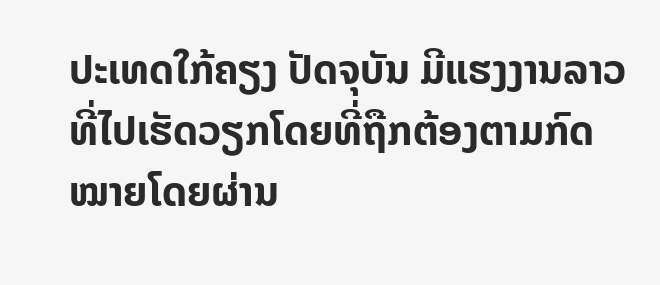ປະເທດໃກ້ຄຽງ ປັດຈຸບັນ ມີແຮງງານລາວທີ່ໄປເຮັດວຽກໂດຍທີ່ຖືກຕ້ອງຕາມກົດໝາຍໂດຍຜ່ານ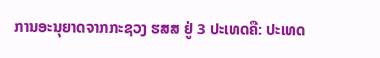ການອະນຸຍາດຈາກກະຊວງ ຮສສ ຢູ່ 3 ປະເທດຄື: ປະເທດ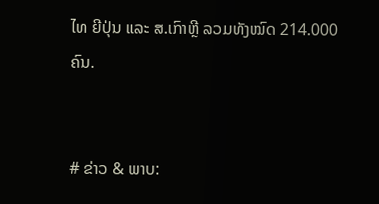ໄທ ຍີປຸ່ນ ແລະ ສ.ເກົາຫຼີ ລວມທັງໝົດ 214.000 ຄົນ.


# ຂ່າວ & ພາບ: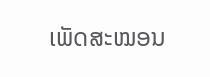ເພັດສະໝອນ